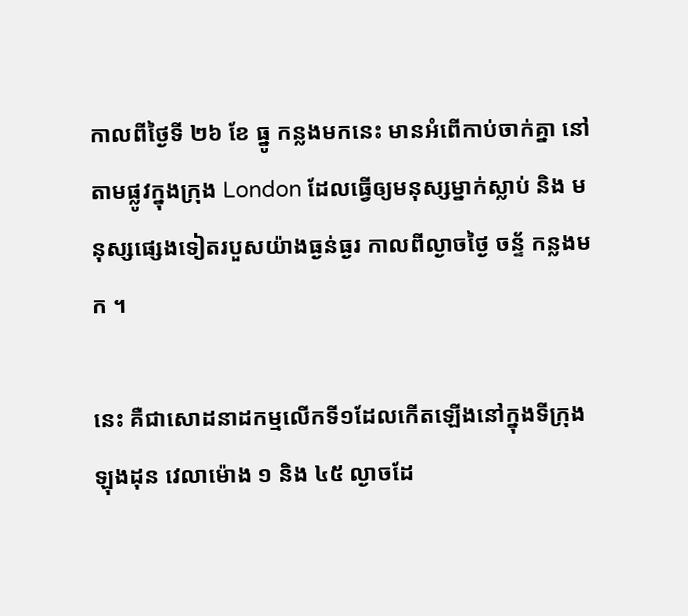កាលពីថ្ងៃទី ២៦ ខែ ធ្នូ កន្លងមកនេះ មានអំពើកាប់ចាក់គ្នា នៅតាមផ្លូវក្នុងក្រុង London ដែលធ្វើឲ្យមនុស្សម្នាក់ស្លាប់ និង មនុស្សផ្សេងទៀតរបួសយ៉ាងធ្ងន់ធ្ងរ កាលពីល្ងាចថ្ងៃ ចន្ទ័ កន្លងមក ។

នេះ គឺជាសោដនាដកម្មលើកទី១ដែលកើតឡើងនៅក្នុងទីក្រុងឡុងដុន វេលាម៉ោង ១ និង ៤៥ ល្ងាចដែ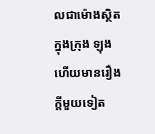លជាម៉ោងស្ថិតក្នុងក្រុង ឡុង ហើយមានរឿងក្តីមួយទៀត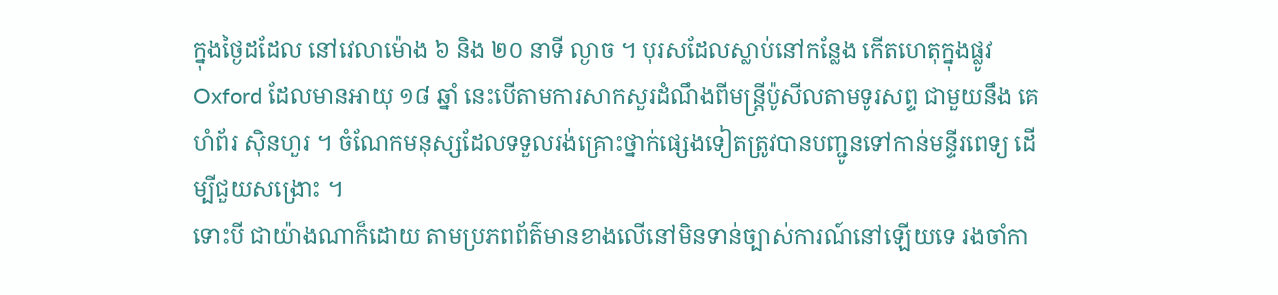ក្នុងថ្ងៃដដែល នៅវេលាម៉ោង ៦ និង ២០ នាទី ល្ងាច ។ បុរសដែលស្លាប់នៅកន្លែង កើតហេតុក្នុងផ្លូវ Oxford ដែលមានអាយុ ១៨ ឆ្នាំ នេះបើតាមការសាកសួរដំណឹងពីមន្រ្តីប៉ូសីលតាមទូរសព្ទ ជាមួយនឹង គេហំព័រ ស៊ិនហួរ ។ ចំណែកមនុស្សដែលទទួលរង់គ្រោះថ្នាក់ផ្សេងទៀតត្រូវបានបញ្ជូនទៅកាន់មន្ទីរពេទ្យ ដើម្បីជួយសង្រោះ ។
ទោះបី ជាយ៉ាងណាក៏ដោយ តាមប្រភពព័ត៌មានខាងលើនៅមិនទាន់ច្បាស់ការណ៍នៅឡើយទេ រងចាំកា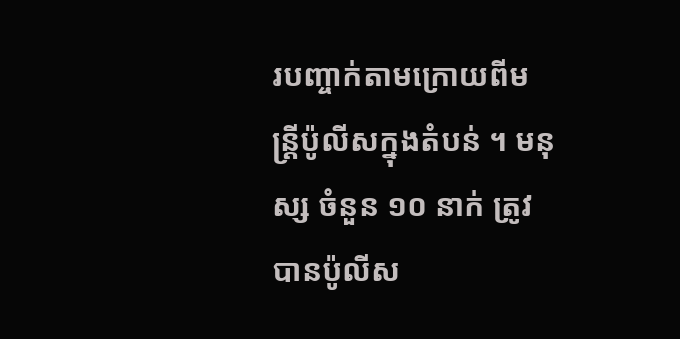របញ្ចាក់តាមក្រោយពីមន្រ្តីប៉ូលីសក្នុងតំបន់ ។ មនុស្ស ចំនួន ១០ នាក់ ត្រូវបានប៉ូលីស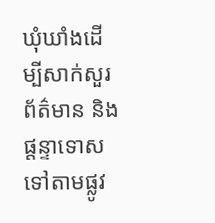ឃុំឃាំងដើម្បីសាក់សួរព័ត៌មាន និងផ្តន្ទាទោសទៅតាមផ្លូវ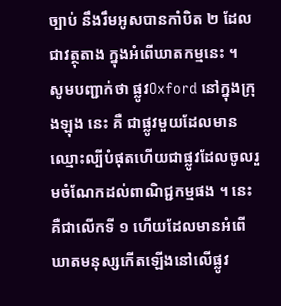ច្បាប់ នឹងរឹមអូសបានកាំបិត ២ ដែលជាវត្ថុតាង ក្នុងអំពើឃាតកម្មនេះ ។
សូមបញ្ជាក់ថា ផ្លូវOxford នៅក្នុងក្រុងឡុង នេះ គឺ ជាផ្លូវមួយដែលមានឈ្មោះល្បីបំផុតហើយជាផ្លូវដែលចូលរួមចំណែកដល់ពាណិជ្ជកម្មផង ។ នេះគឺជាលើកទី ១ ហើយដែលមានអំពើឃាតមនុស្សកើតឡើងនៅលើផ្លូវ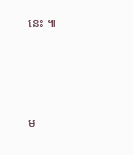នេះ ៕





ម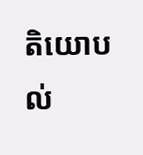តិយោបល់